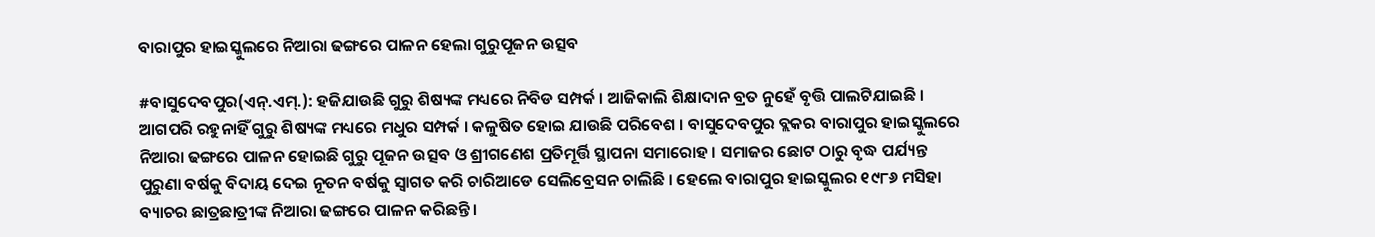ବାରାପୁର ହାଇସ୍କୁଲରେ ନିଆରା ଢଙ୍ଗରେ ପାଳନ ହେଲା ଗୁରୁପୂଜନ ଉତ୍ସବ

#ବାସୁଦେବପୁର(ଏନ୍.ଏମ୍.): ହଜିଯାଉଛି ଗୁରୁ ଶିଷ୍ୟଙ୍କ ମଧ୍ୟରେ ନିବିଡ ସମ୍ପର୍କ । ଆଜିକାଲି ଶିକ୍ଷାଦାନ ବ୍ରତ ନୁହେଁ ବୃତ୍ତି ପାଲଟିଯାଇଛି । ଆଗପରି ରହୁନାହିଁ ଗୁରୁ ଶିଷ୍ୟଙ୍କ ମଧ୍ୟରେ ମଧୁର ସମ୍ପର୍କ । କଳୁଷିତ ହୋଇ ଯାଉଛି ପରିବେଶ । ବାସୁଦେବପୁର ବ୍ଲକର ବାରାପୁର ହାଇସ୍କୁଲରେ ନିଆରା ଢଙ୍ଗରେ ପାଳନ ହୋଇଛି ଗୁରୁ ପୂଜନ ଉତ୍ସବ ଓ ଶ୍ରୀଗଣେଶ ପ୍ରତିମୂର୍ତ୍ତି ସ୍ଥାପନା ସମାରୋହ । ସମାଜର ଛୋଟ ଠାରୁ ବୃଦ୍ଧ ପର୍ଯ୍ୟନ୍ତ ପୁରୁଣା ବର୍ଷକୁ ବିଦାୟ ଦେଇ ନୂତନ ବର୍ଷକୁ ସ୍ୱାଗତ କରି ଚାରିଆଡେ ସେଲିବ୍ରେସନ ଚାଲିଛି । ହେଲେ ବାରାପୁର ହାଇସ୍କୁଲର ୧୯୮୬ ମସିହା ବ୍ୟାଚର ଛାତ୍ରଛାତ୍ରୀଙ୍କ ନିଆରା ଢଙ୍ଗରେ ପାଳନ କରିଛନ୍ତି ।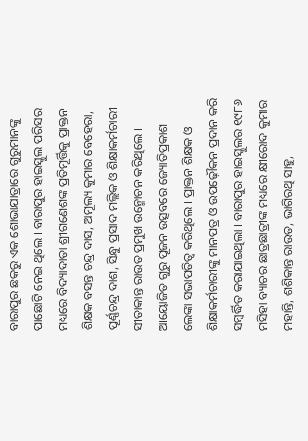ବାରାପୁର ଛକରୁ ଏକ ଶୋଭାଯାତ୍ରାରେ ଗୁରୁମାନଙ୍କୁ ପାଛୋଟି ନେଇ ଥିଲେ । ବାରାପୁର ହାଇସ୍କୁଲ ପରିସର ମଧ୍ୟରେ ବିଦ୍ୟାଦାତା ଶ୍ରୀଗଣେଶଙ୍କ ପ୍ରତିମୂର୍ତ୍ତିକୁ ପ୍ରାକ୍ତନ ଶିକ୍ଷକ ବସନ୍ତ ଚନ୍ଦ୍ର ଦାସ, ଅମୂଲ୍ୟ କୁମାର ବେହେରା, ପୂର୍ଣ୍ଣଚନ୍ଦ୍ର ଦାଶ, ସିନ୍ଧୁ ପ୍ରସାଦ ମଲ୍ଲିକ ଓ ଶିକ୍ଷାକର୍ମଚାରୀ ସୀତାକାନ୍ତ ରାଉତ ପ୍ରମୁଖ ଉନ୍ମୋଚନ କରିଥିଲେ । ଆୟୋଜିତ ଗୁରୁ ପୂଜନ ଉତ୍ସବରେ ଜ୍ୟୋତିପ୍ରକାଶ ଲେଙ୍କା ସଭାପତିତ୍ୱ କରିଥିଲେ । ପ୍ରାକ୍ତନ ଶିକ୍ଷକ ଓ ଶିକ୍ଷାକର୍ମଚାରୀଙ୍କୁ ମାନପତ୍ର ଓ ଉପଢ଼ୌକନ ପ୍ରଦାନ କରି ସମ୍ବର୍ଦ୍ଧିତ କରାଯାଇଥିଲା । ବାରାପୁର ହାଇସ୍କୁଲର ୧୯୮୬ ମସିହା ବ୍ୟାଚର ଛାତ୍ରଛାତ୍ରୀଙ୍କ ମଧ୍ୟରେ କ୍ଷୀରୋଦ କୁମାର ମହାନ୍ତି, ଶଶିକାନ୍ତ ରାଉତ, ଭାଗିରଥି ସାହୁ,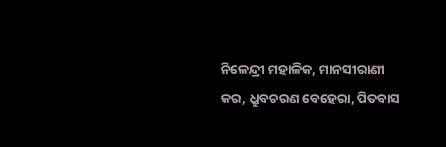ନିଳେନ୍ଦ୍ରୀ ମହାଳିକ, ମାନସୀରାଣୀ କର, ଧ୍ରୁବଚରଣ ବେହେରା, ପିତବାସ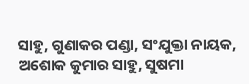ସାହୁ, ଗୁଣାକର ପଣ୍ଡା, ସଂଯୁକ୍ତା ନାୟକ, ଅଶୋକ କୁମାର ସାହୁ, ସୁଷମା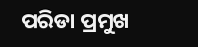ପରିଡା ପ୍ରମୁଖ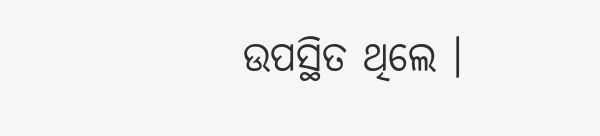ଉପସ୍ଥିତ ଥିଲେ ।